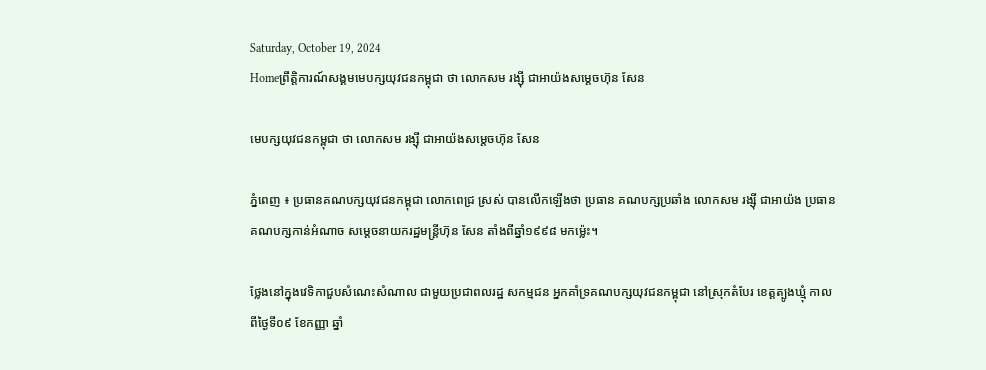Saturday, October 19, 2024
Homeព្រឹត្តិការណ៍សង្គមមេបក្សយុវជនកម្ពុជា ថា លោកសម រង្ស៊ី ជាអាយ៉ងសម្តេចហ៊ុន សែន

មេបក្សយុវជនកម្ពុជា ថា លោកសម រង្ស៊ី ជាអាយ៉ងសម្តេចហ៊ុន សែន

ភ្នំពេញ ៖ ប្រធានគណបក្សយុវជនកម្ពុជា លោកពេជ្រ ស្រស់ បានលើកឡើងថា ប្រធាន គណបក្សប្រឆាំង លោកសម រង្ស៊ី ជាអាយ៉ង ប្រធានគណបក្សកាន់អំណាច សម្តេចនាយករដ្ឋមន្ត្រីហ៊ុន សែន តាំងពីឆ្នាំ១៩៩៨ មកម៉្លេះ។

ថ្លែងនៅក្នុងវេទិកាជួបសំណេះសំណាល ជាមួយប្រជាពលរដ្ឋ សកម្មជន អ្នកគាំទ្រគណបក្សយុវជនកម្ពុជា នៅស្រុកតំបែរ ខេត្តត្បូងឃ្មុំ កាលពីថ្ងៃទី០៩ ខែកញ្ញា ឆ្នាំ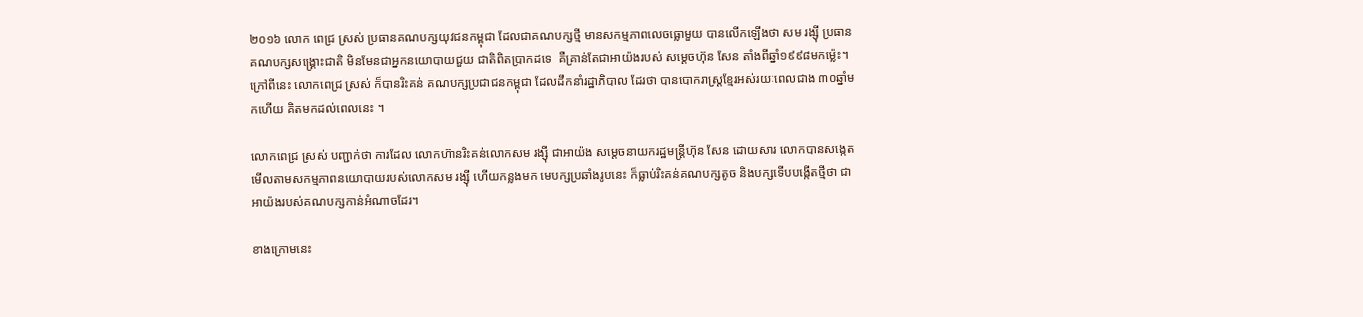២០១៦ លោក ពេជ្រ ស្រស់ ប្រធានគណបក្សយុវជនកម្ពុជា ដែលជាគណបក្សថ្មី មានសកម្មភាពលេចធ្លោមួយ បានលើកឡើងថា សម រង្ស៊ី ប្រធានគណបក្សសង្គ្រោះជាតិ មិនមែនជាអ្នកនយោបាយជួយ ជាតិពិតប្រាកដទេ  គឺគ្រាន់តែជាអាយ៉ងរបស់ សម្តេចហ៊ុន សែន តាំងពីឆ្នាំ១៩៩៨មកម៉្លេះ។  ក្រៅពីនេះ លោកពេជ្រ ស្រស់ ក៏បានរិះគន់ គណបក្សប្រជាជនកម្ពុជា ដែលដឹកនាំរដ្ឋាភិបាល ដែរថា បានបោករាស្ត្រខ្មែរអស់រយៈពេលជាង ៣០ឆ្នាំមកហើយ គិតមកដល់ពេលនេះ ។

លោកពេជ្រ ស្រស់ បញ្ជាក់ថា ការដែល លោកហ៊ានរិះគន់លោកសម រង្ស៊ី ជាអាយ៉ង សម្តេចនាយករដ្ឋមន្ត្រីហ៊ុន សែន ដោយសារ លោកបានសង្កេតមើលតាមសកម្មភាពនយោបាយរបស់លោកសម រង្ស៊ី ហើយកន្លងមក មេបក្សប្រឆាំងរូបនេះ ក៏ធ្លាប់រិះគន់គណបក្សតូច និងបក្សទើបបង្កើតថ្មីថា ជាអាយ៉ងរបស់គណបក្សកាន់អំណាចដែរ។

ខាងក្រោមនេះ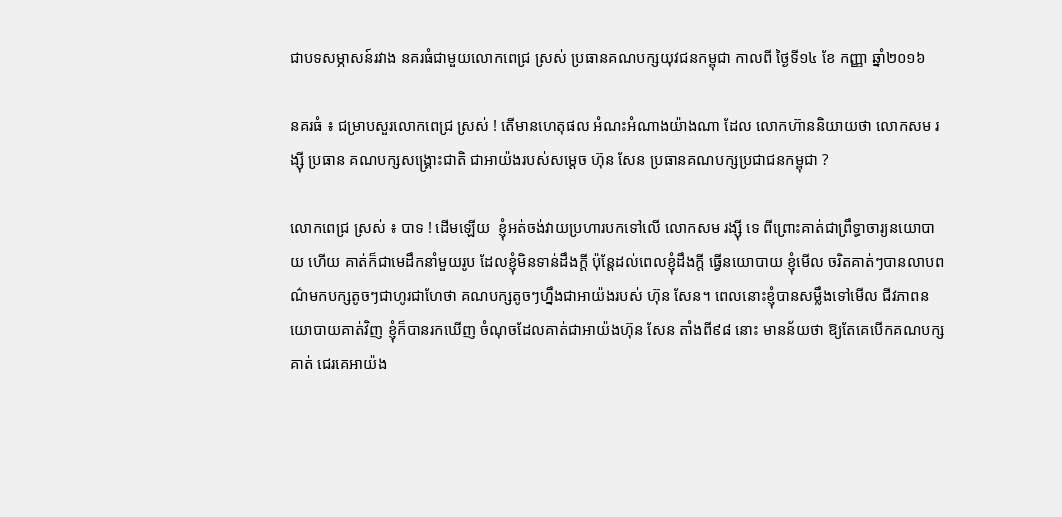ជាបទសម្ភាសន៍រវាង នគរធំជាមួយលោកពេជ្រ ស្រស់ ប្រធានគណបក្សយុវជនកម្ពុជា កាលពី ថ្ងៃទី១៤ ខែ កញ្ញា ឆ្នាំ២០១៦

នគរធំ ៖ ជម្រាបសួរលោកពេជ្រ ស្រស់ ! តើមានហេតុផល អំណះអំណាងយ៉ាងណា ដែល លោកហ៊ាននិយាយថា លោកសម រង្ស៊ី ប្រធាន គណបក្សសង្គ្រោះជាតិ ជាអាយ៉ងរបស់សម្តេច ហ៊ុន សែន ប្រធានគណបក្សប្រជាជនកម្ពុជា ?

លោកពេជ្រ ស្រស់ ៖ បាទ ! ដើមឡើយ  ខ្ញុំអត់ចង់វាយប្រហារបកទៅលើ លោកសម រង្ស៊ី ទេ ពីព្រោះគាត់ជាព្រឹទ្ធាចារ្យនយោបាយ ហើយ គាត់ក៏ជាមេដឹកនាំមួយរូប ដែលខ្ញុំមិនទាន់ដឹងក្តី ប៉ុន្តែដល់ពេលខ្ញុំដឹងក្តី ធ្វើនយោបាយ ខ្ញុំមើល ចរិតគាត់ៗបានលាបពណ៌មកបក្សតូចៗជាហូរជាហែថា គណបក្សតូចៗហ្នឹងជាអាយ៉ងរបស់ ហ៊ុន សែន។ ពេលនោះខ្ញុំបានសម្លឹងទៅមើល ជីវភាពនយោបាយគាត់វិញ ខ្ញុំក៏បានរកឃើញ ចំណុចដែលគាត់ជាអាយ៉ងហ៊ុន សែន តាំងពី៩៨ នោះ មានន័យថា ឱ្យតែគេបើកគណបក្ស គាត់ ជេរគេអាយ៉ង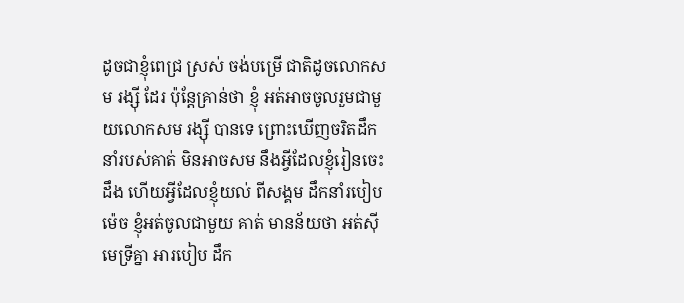ដូចជាខ្ញុំពេជ្រ ស្រស់ ចង់បម្រើ ជាតិដូចលោកសម រង្ស៊ី ដែរ ប៉ុន្តែគ្រាន់ថា ខ្ញុំ អត់អាចចូលរួមជាមួយលោកសម រង្ស៊ី បានទេ ព្រោះឃើញចរិតដឹកនាំរបស់គាត់ មិនអាចសម នឹងអ្វីដែលខ្ញុំរៀនចេះដឹង ហើយអ្វីដែលខ្ញុំយល់ ពីសង្គម ដឹកនាំរបៀបម៉េច ខ្ញុំអត់ចូលជាមួយ គាត់ មានន័យថា អត់ស៊ីមេទ្រីគ្នា អារបៀប ដឹក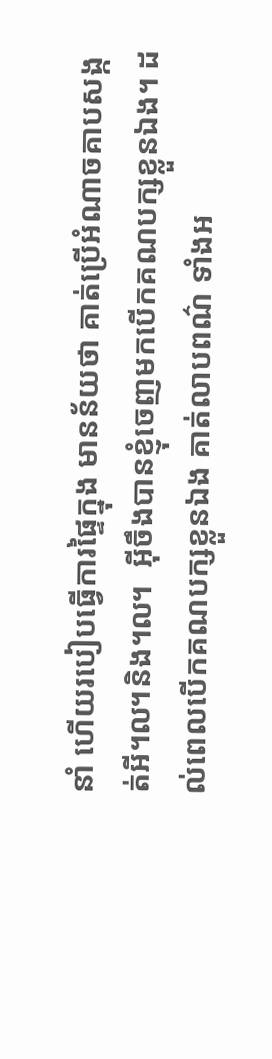នាំ ហើយរបៀបធ្វើការផ្ទៃក្នុង មានន័យថា គាត់ប្រើអំណាចគាបសង្កត់អី៘និង៘  អ៊ីចឹងបានខ្ញុំចេញមកបើកគណបក្សខ្លួនឯង។ ដល់ពេលបើកគណបក្សខ្លួនឯង គាត់លាបពណ៌ ទាំងអ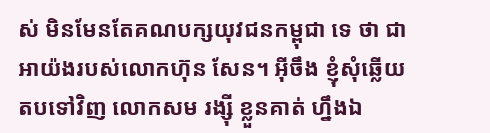ស់ មិនមែនតែគណបក្សយុវជនកម្ពុជា ទេ ថា ជាអាយ៉ងរបស់លោកហ៊ុន សែន។ អ៊ីចឹង ខ្ញុំសុំឆ្លើយតបទៅវិញ លោកសម រង្ស៊ី ខ្លួនគាត់ ហ្នឹងឯ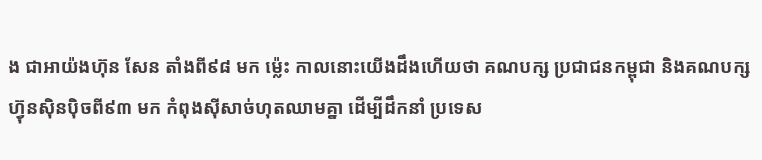ង ជាអាយ៉ងហ៊ុន សែន តាំងពី៩៨ មក ម៉្លេះ កាលនោះយើងដឹងហើយថា គណបក្ស ប្រជាជនកម្ពុជា និងគណបក្សហ៊្វុនស៊ិនប៉ិចពី៩៣ មក កំពុងស៊ីសាច់ហុតឈាមគ្នា ដើម្បីដឹកនាំ ប្រទេស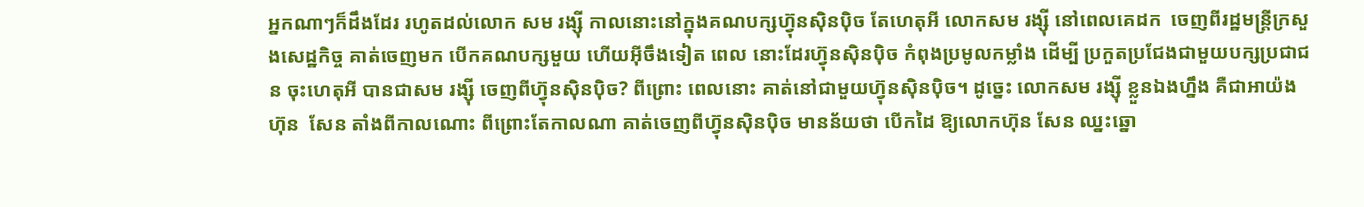អ្នកណាៗក៏ដឹងដែរ រហូតដល់លោក សម រង្ស៊ី កាលនោះនៅក្នុងគណបក្សហ៊្វុនស៊ិនប៉ិច តែហេតុអី លោកសម រង្ស៊ី នៅពេលគេដក  ចេញពីរដ្ឋមន្ត្រីក្រសួងសេដ្ឋកិច្ច គាត់ចេញមក បើកគណបក្សមួយ ហើយអ៊ីចឹងទៀត ពេល នោះដែរហ៊្វុនស៊ិនប៉ិច កំពុងប្រមូលកម្លាំង ដើម្បី ប្រកួតប្រជែងជាមួយបក្សប្រជាជន ចុះហេតុអី បានជាសម រង្ស៊ី ចេញពីហ៊្វុនស៊ិនប៉ិច? ពីព្រោះ ពេលនោះ គាត់នៅជាមួយហ៊្វុនស៊ិនប៉ិច។ ដូច្នេះ លោកសម រង្ស៊ី ខ្លួនឯងហ្នឹង គឺជាអាយ៉ងហ៊ុន  សែន តាំងពីកាលណោះ ពីព្រោះតែកាលណា គាត់ចេញពីហ៊្វុនស៊ិនប៉ិច មានន័យថា បើកដៃ ឱ្យលោកហ៊ុន សែន ឈ្នះឆ្នោ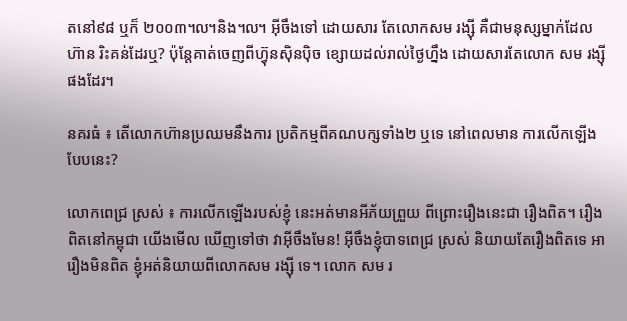តនៅ៩៨ ឬក៏ ២០០៣៘និង៘ អ៊ីចឹងទៅ ដោយសារ តែលោកសម រង្ស៊ី គឺជាមនុស្សម្នាក់ដែលហ៊ាន រិះគន់ដែរឬ? ប៉ុន្តែគាត់ចេញពីហ៊្វុនស៊ិនប៉ិច ខ្សោយដល់រាល់ថ្ងៃហ្នឹង ដោយសារតែលោក សម រង្ស៊ី ផងដែរ។

នគរធំ ៖ តើលោកហ៊ានប្រឈមនឹងការ ប្រតិកម្មពីគណបក្សទាំង២ ឬទេ នៅពេលមាន ការលើកឡើងបែបនេះ?

លោកពេជ្រ ស្រស់ ៖ ការលើកឡើងរបស់ខ្ញុំ នេះអត់មានអីភ័យព្រួយ ពីព្រោះរឿងនេះជា រឿងពិត។ រឿងពិតនៅកម្ពុជា យើងមើល ឃើញទៅថា វាអ៊ីចឹងមែន! អ៊ីចឹងខ្ញុំបាទពេជ្រ ស្រស់ និយាយតែរឿងពិតទេ អារឿងមិនពិត ខ្ញុំអត់និយាយពីលោកសម រង្ស៊ី ទេ។ លោក សម រ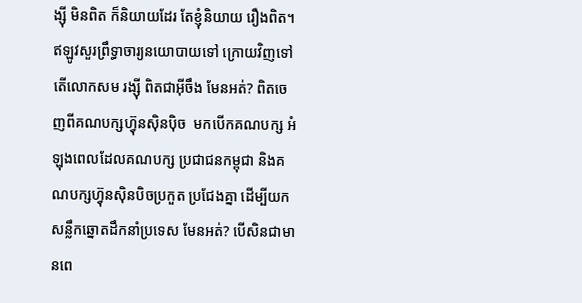ង្ស៊ី មិនពិត ក៏និយាយដែរ តែខ្ញុំនិយាយ រឿងពិត។ ឥឡូវសួរព្រឹទ្ធាចារ្យនយោបាយទៅ ក្រោយវិញទៅ តើលោកសម រង្ស៊ី ពិតជាអ៊ីចឹង មែនអត់? ពិតចេញពីគណបក្សហ៊្វុនស៊ិនប៉ិច  មកបើកគណបក្ស អំឡុងពេលដែលគណបក្ស ប្រជាជនកម្ពុជា និងគណបក្សហ៊្វុនស៊ិនបិចប្រកួត ប្រជែងគ្នា ដើម្បីយកសន្លឹកឆ្នោតដឹកនាំប្រទេស មែនអត់? បើសិនជាមានពេ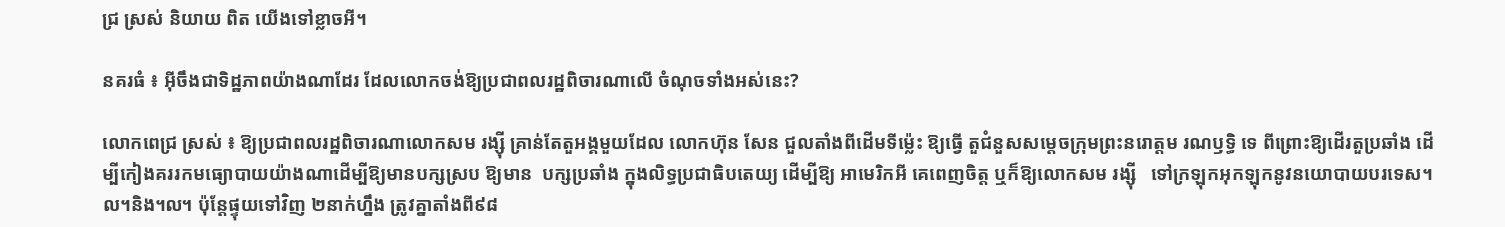ជ្រ ស្រស់ និយាយ ពិត យើងទៅខ្លាចអី។

នគរធំ ៖ អ៊ីចឹងជាទិដ្ឋភាពយ៉ាងណាដែរ ដែលលោកចង់ឱ្យប្រជាពលរដ្ឋពិចារណាលើ ចំណុចទាំងអស់នេះ?

លោកពេជ្រ ស្រស់ ៖ ឱ្យប្រជាពលរដ្ឋពិចារណាលោកសម រង្ស៊ី គ្រាន់តែតួអង្គមួយដែល លោកហ៊ុន សែន ជួលតាំងពីដើមទីម៉្លេះ ឱ្យធ្វើ តួជំនួសសម្តេចក្រុមព្រះនរោត្តម រណឫទ្ធិ ទេ ពីព្រោះឱ្យដើរតួប្រឆាំង ដើម្បីកៀងគររកមធ្យោបាយយ៉ាងណាដើម្បីឱ្យមានបក្សស្រប ឱ្យមាន  បក្សប្រឆាំង ក្នុងលិទ្ធប្រជាធិបតេយ្យ ដើម្បីឱ្យ អាមេរិកអី គេពេញចិត្ត ឬក៏ឱ្យលោកសម រង្ស៊ី   ទៅក្រឡុកអុកឡុកនូវនយោបាយបរទេស។ ល។និង៘ ប៉ុន្តែផ្ទុយទៅវិញ ២នាក់ហ្នឹង ត្រូវគ្នាតាំងពី៩៨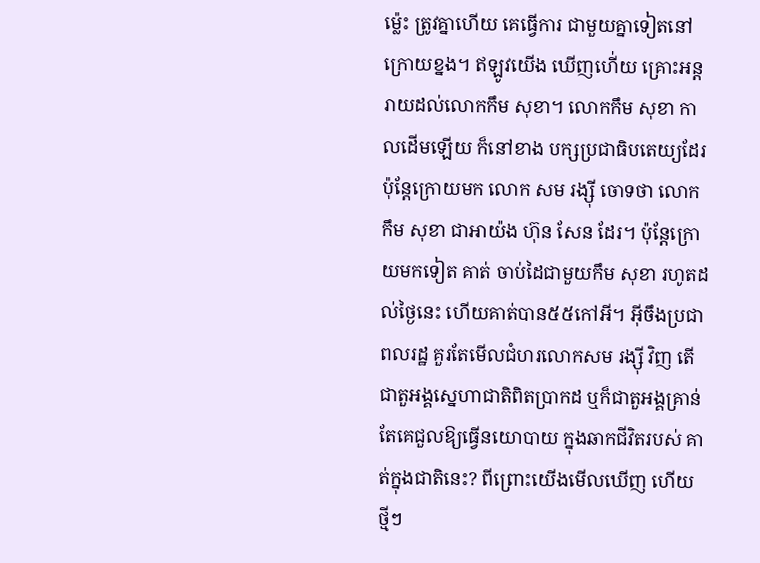ម៉្លេះ ត្រូវគ្នាហើយ គេធ្វើការ ជាមួយគ្នាទៀតនៅក្រោយខ្នង។ ឥឡូវយើង ឃើញហើ់យ គ្រោះអន្តរាយដល់លោកកឹម សុខា។ លោកកឹម សុខា កាលដើមឡើយ ក៏នៅខាង បក្សប្រជាធិបតេយ្យដែរ ប៉ុន្តែក្រោយមក លោក សម រង្ស៊ី ចោទថា លោកកឹម សុខា ជាអាយ៉ង ហ៊ុន សែន ដែរ។ ប៉ុន្តែក្រោយមកទៀត គាត់ ចាប់ដៃជាមួយកឹម សុខា រហូតដល់ថ្ងៃនេះ ហើយគាត់បាន៥៥កៅអី។ អ៊ីចឹងប្រជាពលរដ្ឋ គួរតែមើលជំហរលោកសម រង្ស៊ី វិញ តើជាតួអង្គស្នេហាជាតិពិតប្រាកដ ឬក៏ជាតួអង្គគ្រាន់តែគេជួលឱ្យធ្វើនយោបាយ ក្នុងឆាកជីវិតរបស់ គាត់ក្នុងជាតិនេះ? ពីព្រោះយើងមើលឃើញ ហើយ ថ្មីៗ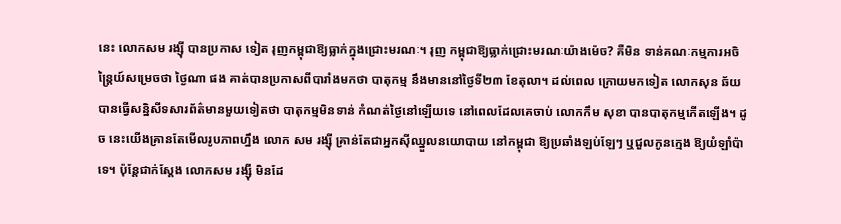នេះ លោកសម រង្ស៊ី បានប្រកាស ទៀត រុញកម្ពុជាឱ្យធ្លាក់ក្នុងជ្រោះមរណៈ។ រុញ កម្ពុជាឱ្យធ្លាក់ជ្រោះមរណៈយ៉ាងម៉េច? គឺមិន ទាន់គណៈកម្មការអចិន្ត្រៃយ៍សម្រេចថា ថ្ងៃណា ផង គាត់បានប្រកាសពីបារាំងមកថា បាតុកម្ម នឹងមាននៅថ្ងៃទី២៣ ខែតុលា។ ដល់ពេល ក្រោយមកទៀត លោកសុន ឆ័យ បានធ្វើសន្និសីទសារព័ត៌មានមួយទៀតថា បាតុកម្មមិនទាន់ កំណត់ថ្ងៃនៅឡើយទេ នៅពេលដែលគេចាប់ លោកកឹម សុខា បានបាតុកម្មកើតឡើង។ ដូច នេះយើងគ្រានតែមើលរូបភាពហ្នឹង លោក សម រង្ស៊ី គ្រាន់តែជាអ្នកស៊ីឈ្នួលនយោបាយ នៅកម្ពុជា ឱ្យប្រឆាំងឡប់ឡែៗ ឬជួលកូនក្មេង ឱ្យយំឡាំប៉ាទេ។ ប៉ុន្តែជាក់ស្តែង លោកសម រង្ស៊ី មិនដែ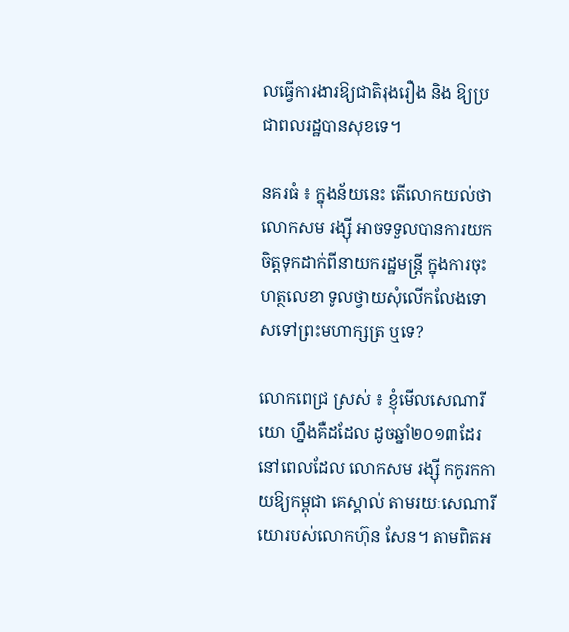លធ្វើការងារឱ្យជាតិរុងរឿង និង ឱ្យប្រជាពលរដ្ឋបានសុខទេ។

នគរធំ ៖ ក្នុងន័យនេះ តើលោកយល់ថា លោកសម រង្ស៊ី អាចទទួលបានការយកចិត្តទុកដាក់ពីនាយករដ្ឋមន្ត្រី ក្នុងការចុះហត្ថលេខា ទូលថ្វាយសុំលើកលែងទោសទៅព្រះមហាក្សត្រ ឬទេ?

លោកពេជ្រ ស្រស់ ៖ ខ្ញុំមើលសេណារីយោ ហ្នឹងគឺដដែល ដូចឆ្នាំ២០១៣ដែរ នៅពេលដែល លោកសម រង្ស៊ី កកូរកកាយឱ្យកម្ពុជា គេស្គាល់ តាមរយៈសេណារីយោរបស់លោកហ៊ុន សែន។ តាមពិតអ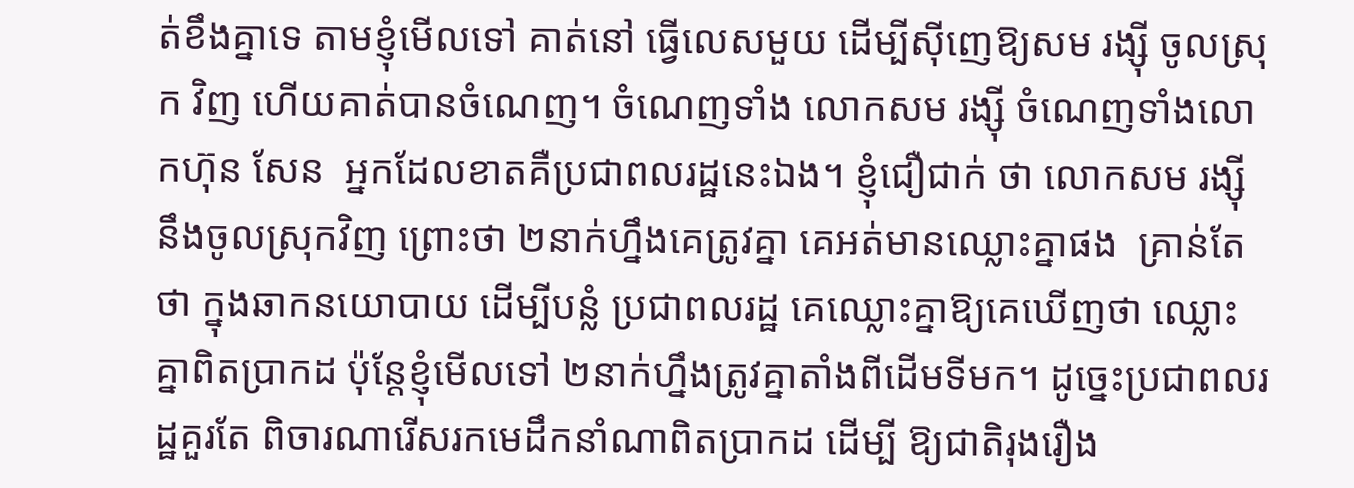ត់ខឹងគ្នាទេ តាមខ្ញុំមើលទៅ គាត់នៅ ធ្វើលេសមួយ ដើម្បីស៊ីញេឱ្យសម រង្ស៊ី ចូលស្រុក វិញ ហើយគាត់បានចំណេញ។ ចំណេញទាំង លោកសម រង្ស៊ី ចំណេញទាំងលោកហ៊ុន សែន  អ្នកដែលខាតគឺប្រជាពលរដ្ឋនេះឯង។ ខ្ញុំជឿជាក់ ថា លោកសម រង្ស៊ី នឹងចូលស្រុកវិញ ព្រោះថា ២នាក់ហ្នឹងគេត្រូវគ្នា គេអត់មានឈ្លោះគ្នាផង  គ្រាន់តែថា ក្នុងឆាកនយោបាយ ដើម្បីបន្លំ ប្រជាពលរដ្ឋ គេឈ្លោះគ្នាឱ្យគេឃើញថា ឈ្លោះ គ្នាពិតប្រាកដ ប៉ុន្តែខ្ញុំមើលទៅ ២នាក់ហ្នឹងត្រូវគ្នាតាំងពីដើមទីមក។ ដូច្នេះប្រជាពលរដ្ឋគួរតែ ពិចារណារើសរកមេដឹកនាំណាពិតប្រាកដ ដើម្បី ឱ្យជាតិរុងរឿង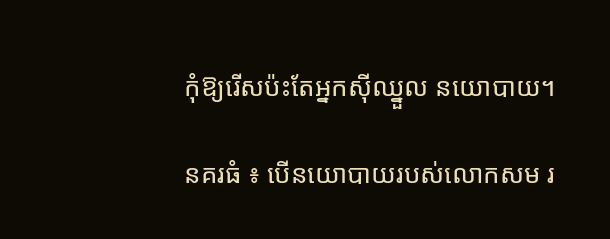កុំឱ្យរើសប៉ះតែអ្នកស៊ីឈ្នួល នយោបាយ។

នគរធំ ៖ បើនយោបាយរបស់លោកសម រ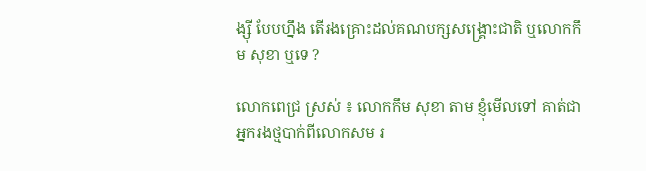ង្ស៊ី បែបហ្នឹង តើរងគ្រោះដល់គណបក្សសង្គ្រោះជាតិ ឬលោកកឹម សុខា ឬទេ ?

លោកពេជ្រ ស្រស់ ៖ លោកកឹម សុខា តាម ខ្ញុំមើលទៅ គាត់ជាអ្នករងថ្មបាក់ពីលោកសម រ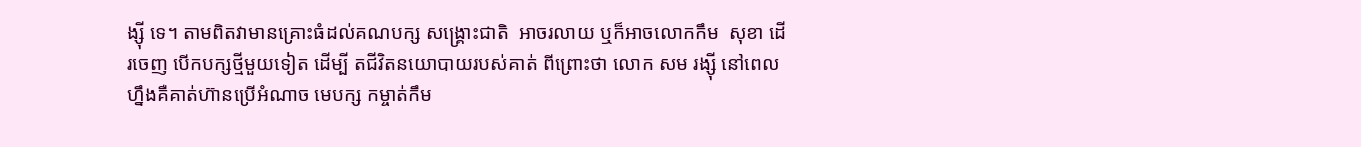ង្ស៊ី ទេ។ តាមពិតវាមានគ្រោះធំដល់គណបក្ស សង្គ្រោះជាតិ  អាចរលាយ ឬក៏អាចលោកកឹម  សុខា ដើរចេញ បើកបក្សថ្មីមួយទៀត ដើម្បី តជីវិតនយោបាយរបស់គាត់ ពីព្រោះថា លោក សម រង្ស៊ី នៅពេលហ្នឹងគឺគាត់ហ៊ានប្រើអំណាច មេបក្ស កម្ចាត់កឹម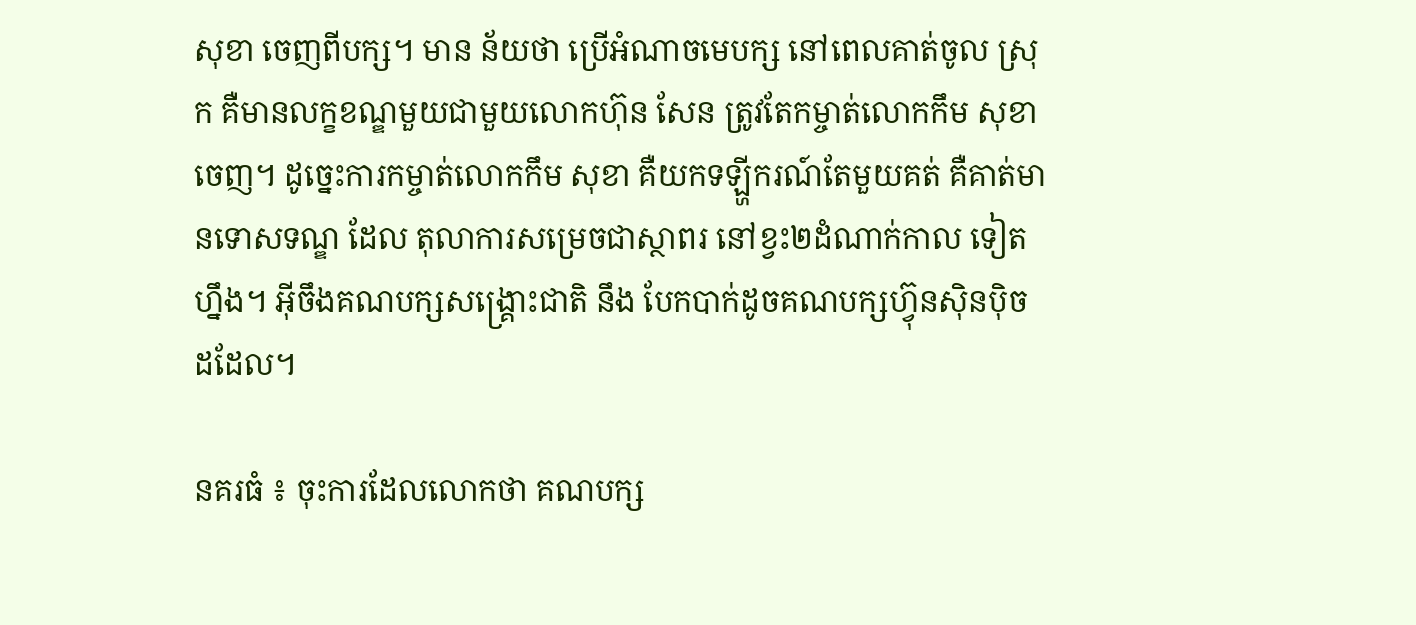សុខា ចេញពីបក្ស។ មាន ន័យថា ប្រើអំណាចមេបក្ស នៅពេលគាត់ចូល ស្រុក គឺមានលក្ខខណ្ឌមួយជាមួយលោកហ៊ុន សែន ត្រូវតែកម្ចាត់លោកកឹម សុខា ចេញ។ ដូច្នេះការកម្ចាត់លោកកឹម សុខា គឺយកទឡ្ហីករណ៍តែមួយគត់ គឺគាត់មានទោសទណ្ឌ ដែល តុលាការសម្រេចជាស្ថាពរ នៅខ្វះ២ដំណាក់កាល ទៀតហ្នឹង។ អ៊ីចឹងគណបក្សសង្គ្រោះជាតិ នឹង បែកបាក់ដូចគណបក្សហ៊្វុនស៊ិនប៉ិច ដដែល។

នគរធំ ៖ ចុះការដែលលោកថា គណបក្ស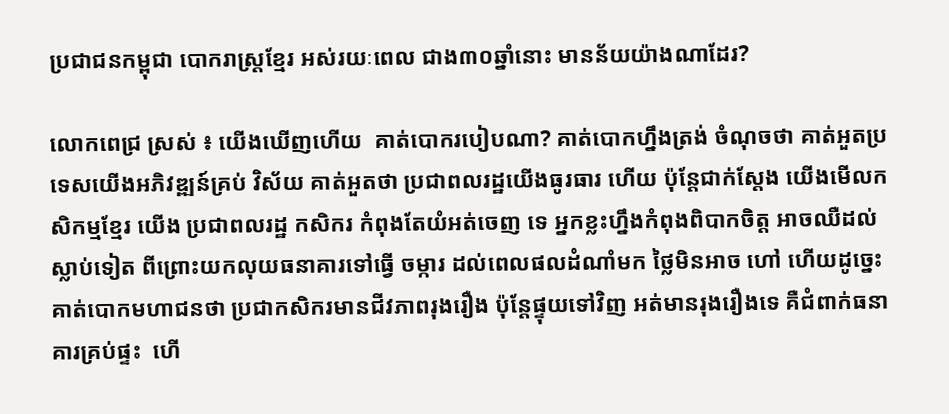ប្រជាជនកម្ពុជា បោករាស្ត្រខ្មែរ អស់រយៈពេល ជាង៣០ឆ្នាំនោះ មានន័យយ៉ាងណាដែរ?

លោកពេជ្រ ស្រស់ ៖ យើងឃើញហើយ  គាត់បោករបៀបណា? គាត់បោកហ្នឹងត្រង់ ចំណុចថា គាត់អួតប្រទេសយើងអភិវឌ្ឍន៍គ្រប់ វិស័យ គាត់អួតថា ប្រជាពលរដ្ឋយើងធូរធារ ហើយ ប៉ុន្តែជាក់ស្តែង យើងមើលកសិកម្មខ្មែរ យើង ប្រជាពលរដ្ឋ កសិករ កំពុងតែយំអត់ចេញ ទេ អ្នកខ្លះហ្នឹងកំពុងពិបាកចិត្ត អាចឈឺដល់ ស្លាប់ទៀត ពីព្រោះយកលុយធនាគារទៅធ្វើ ចម្ការ ដល់ពេលផលដំណាំមក ថ្លៃមិនអាច ហៅ ហើយដូច្នេះគាត់បោកមហាជនថា ប្រជាកសិករមានជីវភាពរុងរឿង ប៉ុន្តែផ្ទុយទៅវិញ អត់មានរុងរឿងទេ គឺជំពាក់ធនាគារគ្រប់ផ្ទះ  ហើ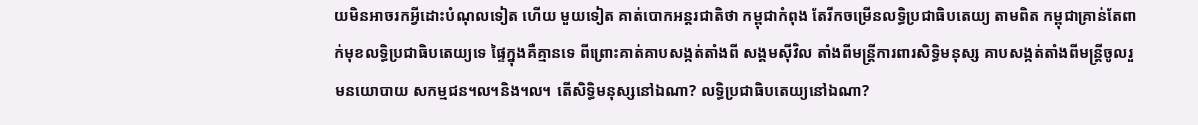យមិនអាចរកអ្វីដោះបំណុលទៀត ហើយ មួយទៀត គាត់បោកអន្តរជាតិថា កម្ពុជាកំពុង តែរីកចម្រើនលទ្ធិប្រជាធិបតេយ្យ តាមពិត កម្ពុជាគ្រាន់តែពាក់មុខលទ្ធិប្រជាធិបតេយ្យទេ ផ្ទៃក្នុងគឺគ្មានទេ ពីព្រោះគាត់គាបសង្កត់តាំងពី សង្គមស៊ីវិល តាំងពីមន្ត្រីការពារសិទ្ធិមនុស្ស គាបសង្កត់តាំងពីមន្ត្រីចូលរួមនយោបាយ សកម្មជន៘និង៘ តើសិទ្ធិមនុស្សនៅឯណា? លទ្ធិប្រជាធិបតេយ្យនៅឯណា?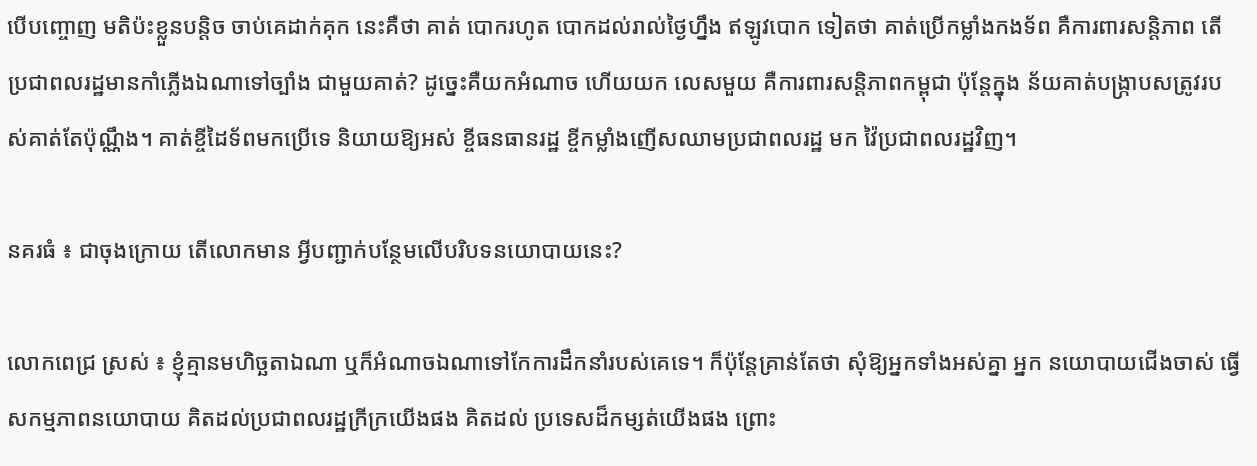បើបញ្ចោញ មតិប៉ះខ្លួនបន្តិច ចាប់គេដាក់គុក នេះគឺថា គាត់ បោករហូត បោកដល់រាល់ថ្ងៃហ្នឹង ឥឡូវបោក ទៀតថា គាត់ប្រើកម្លាំងកងទ័ព គឺការពារសន្តិភាព តើប្រជាពលរដ្ឋមានកាំភ្លើងឯណាទៅច្បាំង ជាមួយគាត់? ដូច្នេះគឺយកអំណាច ហើយយក លេសមួយ គឺការពារសន្តិភាពកម្ពុជា ប៉ុន្តែក្នុង ន័យគាត់បង្ក្រាបសត្រូវរបស់គាត់តែប៉ុណ្ណឹង។ គាត់ខ្ចីដៃទ័ពមកប្រើទេ និយាយឱ្យអស់ ខ្ចីធនធានរដ្ឋ ខ្ចីកម្លាំងញើសឈាមប្រជាពលរដ្ឋ មក វ៉ៃប្រជាពលរដ្ឋវិញ។

នគរធំ ៖ ជាចុងក្រោយ តើលោកមាន អ្វីបញ្ជាក់បន្ថែមលើបរិបទនយោបាយនេះ?

លោកពេជ្រ ស្រស់ ៖ ខ្ញុំគ្មានមហិច្ឆតាឯណា ឬក៏អំណាចឯណាទៅកែការដឹកនាំរបស់គេទេ។ ក៏ប៉ុន្តែគ្រាន់តែថា សុំឱ្យអ្នកទាំងអស់គ្នា អ្នក នយោបាយជើងចាស់ ធ្វើសកម្មភាពនយោបាយ គិតដល់ប្រជាពលរដ្ឋក្រីក្រយើងផង គិតដល់ ប្រទេសដ៏កម្សត់យើងផង ព្រោះ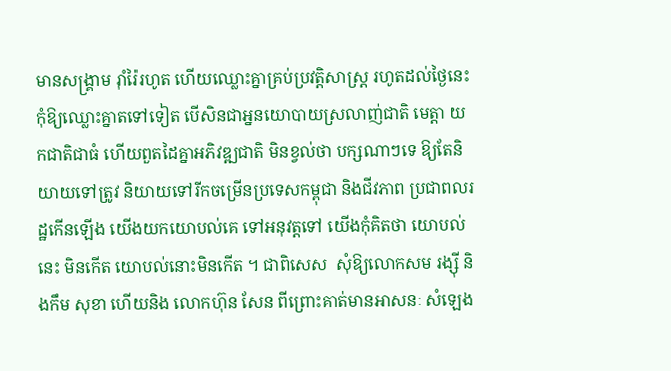មានសង្គ្រាម រ៉ាំរ៉ៃរហូត ហើយឈ្លោះគ្នាគ្រប់ប្រវត្តិសាស្ត្រ រហូតដល់ថ្ងៃនេះ កុំឱ្យឈ្លោះគ្នាតទៅទៀត បើសិនជាអ្ននយោបាយស្រលាញ់ជាតិ មេត្តា យកជាតិជាធំ ហើយពួតដៃគ្នាអភិវឌ្ឍជាតិ មិនខ្វល់ថា បក្សណាៗទេ ឱ្យតែនិយាយទៅត្រូវ និយាយទៅរីកចម្រើនប្រទេសកម្ពុជា និងជីវភាព ប្រជាពលរដ្ឋកើនឡើង យើងយកយោបល់គេ ទៅអនុវត្តទៅ យើងកុំគិតថា យោបល់នេះ មិនកើត យោបល់នោះមិនកើត ។ ជាពិសេស  សុំឱ្យលោកសម រង្ស៊ី និងកឹម សុខា ហើយនិង លោកហ៊ុន សែន ពីព្រោះគាត់មានអាសនៈ សំឡេង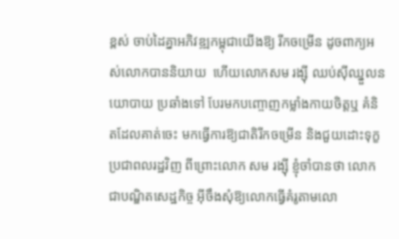ខ្ពស់ ចាប់ដៃគ្នាអភិវឌ្ឍកម្ពុជាយើងឱ្យ រីកចម្រើន ដូចពាក្យអស់លោកបាននិយាយ  ហើយលោកសម រង្ស៊ី ឈប់ស៊ីឈ្នួលនយោបាយ ប្រឆាំងទៅ បែរមកបញ្ចោញកម្លាំងកាយចិត្តឬ គំនិតដែលគាត់ចេះ មកធ្វើការឱ្យជាតិរីកចម្រើន និងជួយដោះទុក្ខប្រជាពលរដ្ឋវិញ ពីព្រោះលោក សម រង្ស៊ី ខ្ញុំចាំបានថា លោកជាបណ្ឌិតសេដ្ឋកិច្ច អ៊ីចឹងសុំឱ្យលោកធ្វើគំរូតាមលោ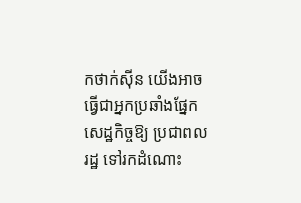កថាក់ស៊ីន យើងអាចធ្វើជាអ្នកប្រឆាំងផ្នែកសេដ្ឋកិច្ចឱ្យ ប្រជាពលរដ្ឋ ទៅរកដំណោះ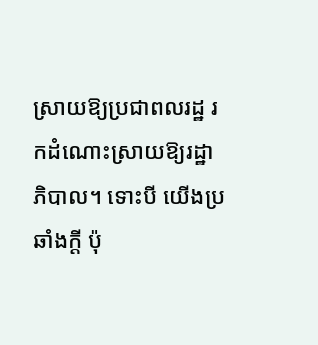ស្រាយឱ្យប្រជាពលរដ្ឋ រកដំណោះស្រាយឱ្យរដ្ឋាភិបាល។ ទោះបី យើងប្រឆាំងក្តី ប៉ុ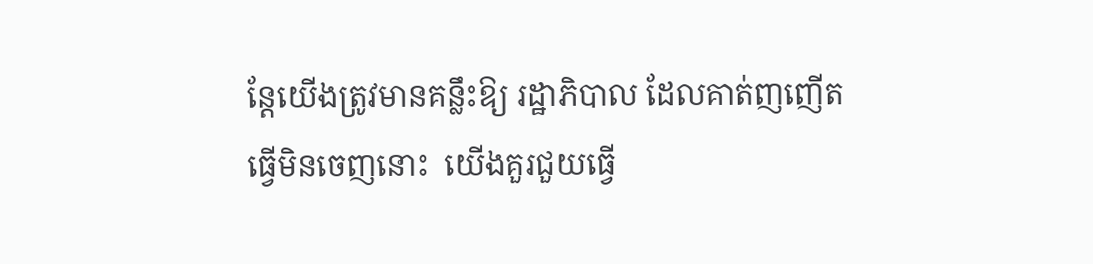ន្តែយើងត្រូវមានគន្លឹះឱ្យ រដ្ឋាភិបាល ដែលគាត់ញញើត ធ្វើមិនចេញនោះ  យើងគួរជួយធ្វើ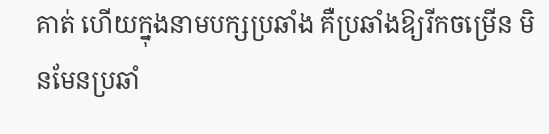គាត់ ហើយក្នុងនាមបក្សប្រឆាំង គឺប្រឆាំងឱ្យរីកចម្រើន មិនមែនប្រឆាំ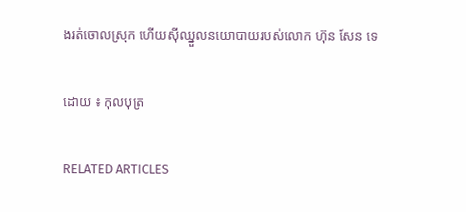ងរត់ចោលស្រុក ហើយស៊ីឈ្នួលនយោបាយរបស់លោក ហ៊ុន សែន ទេ

ដោយ ៖ កុលបុត្រ

RELATED ARTICLES